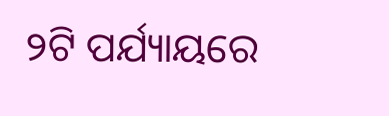୨ଟି ପର୍ଯ୍ୟାୟରେ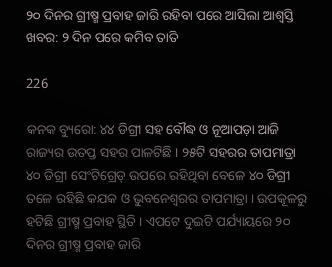୨୦ ଦିନର ଗ୍ରୀଷ୍ମ ପ୍ରବାହ ଜାରି ରହିବା ପରେ ଆସିଲା ଆଶ୍ୱସ୍ତି ଖବର: ୨ ଦିନ ପରେ କମିବ ତାତି

226

କନକ ବ୍ୟୁରୋ: ୪୪ ଡିଗ୍ରୀ ସହ ବୌଦ୍ଧ ଓ ନୂଆପଡ଼ା ଆଜି ରାଜ୍ୟର ଉତପ୍ତ ସହର ପାଳଟିଛି । ୨୫ଟି ସହରର ତାପମାତ୍ରା ୪୦ ଡିଗ୍ରୀ ସେଂଟିଗ୍ରେଡ୍ ଉପରେ ରହିଥିବା ବେଳେ ୪୦ ଡିଗ୍ରୀ ତଳେ ରହିଛି କଯକ ଓ ଭୁବନେଶ୍ୱରର ତାପମାତ୍ରା । ଉପକୂଳରୁ ହଟିଛି ଗ୍ରୀଷ୍ମ ପ୍ରବାହ ସ୍ଥିତି । ଏପଟେ ଦୁଇଟି ପର୍ଯ୍ୟାୟରେ ୨୦ ଦିନର ଗ୍ରୀଷ୍ମ ପ୍ରବାହ ଜାରି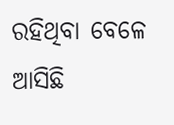ରହିଥିବା ବେଳେ ଆସିଛି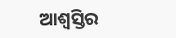ଆଶ୍ୱସ୍ତିର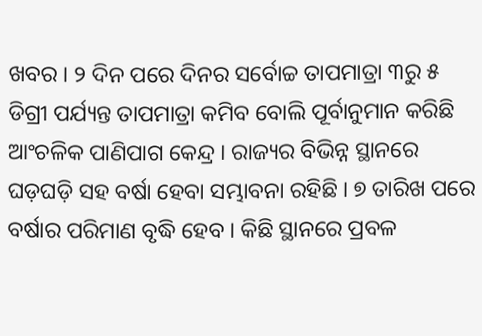ଖବର । ୨ ଦିନ ପରେ ଦିନର ସର୍ବୋଚ୍ଚ ତାପମାତ୍ରା ୩ରୁ ୫ ଡିଗ୍ରୀ ପର୍ଯ୍ୟନ୍ତ ତାପମାତ୍ରା କମିବ ବୋଲି ପୂର୍ବାନୁମାନ କରିଛି ଆଂଚଳିକ ପାଣିପାଗ କେନ୍ଦ୍ର । ରାଜ୍ୟର ବିଭିନ୍ନ ସ୍ଥାନରେ ଘଡ଼ଘଡ଼ି ସହ ବର୍ଷା ହେବା ସମ୍ଭାବନା ରହିଛି । ୭ ତାରିଖ ପରେ ବର୍ଷାର ପରିମାଣ ବୃଦ୍ଧି ହେବ । କିଛି ସ୍ଥାନରେ ପ୍ରବଳ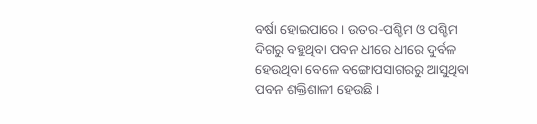ବର୍ଷା ହୋଇପାରେ । ଉତର-ପଶ୍ଚିମ ଓ ପଶ୍ଚିମ ଦିଗରୁ ବହୁଥିବା ପବନ ଧୀରେ ଧୀରେ ଦୁର୍ବଳ ହେଉଥିବା ବେଳେ ବଙ୍ଗୋପସାଗରରୁ ଆସୁଥିବା ପବନ ଶକ୍ତିଶାଳୀ ହେଉଛି ।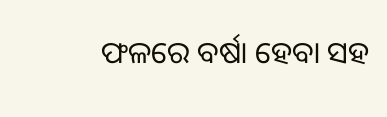ଫଳରେ ବର୍ଷା ହେବା ସହ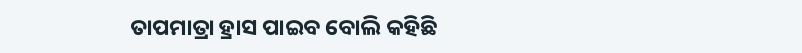ତାପମାତ୍ରା ହ୍ରାସ ପାଇବ ବୋଲି କହିଛି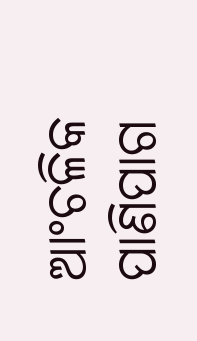ଆଂଚଳିକ ପାଣିପାଗ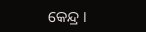କେନ୍ଦ୍ର ।